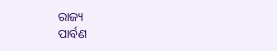ରାଜ୍ୟ
ପାର୍ବଣ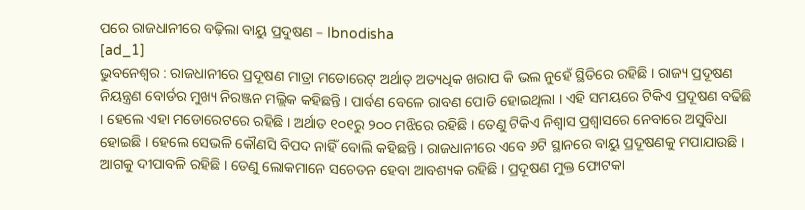ପରେ ରାଜଧାନୀରେ ବଢ଼ିଲା ବାୟୁ ପ୍ରଦୁଷଣ – Ibnodisha
[ad_1]
ଭୁବନେଶ୍ୱର : ରାଜଧାନୀରେ ପ୍ରଦୂଷଣ ମାତ୍ରା ମଡୋରେଟ୍ ଅର୍ଥାତ୍ ଅତ୍ୟଧିକ ଖରାପ କି ଭଲ ନୁହେଁ ସ୍ଥିତିରେ ରହିଛି । ରାଜ୍ୟ ପ୍ରଦୂଷଣ ନିୟନ୍ତ୍ରଣ ବୋର୍ଡର ମୁଖ୍ୟ ନିରଞ୍ଜନ ମଲ୍ଲିକ କହିଛନ୍ତି । ପାର୍ବଣ ବେଳେ ରାବଣ ପୋଡି ହୋଇଥିଲା । ଏହି ସମୟରେ ଟିକିଏ ପ୍ରଦୂଷଣ ବଢିଛି । ହେଲେ ଏହା ମଡୋରେଟରେ ରହିଛି । ଅର୍ଥାତ ୧୦୧ରୁ ୨୦୦ ମଝିରେ ରହିଛି । ତେଣୁ ଟିକିଏ ନିଶ୍ୱାସ ପ୍ରଶ୍ୱାସରେ ନେବାରେ ଅସୁବିଧା ହୋଇଛି । ହେଲେ ସେଭଳି କୌଣସି ବିପଦ ନାହିଁ ବୋଲି କହିଛନ୍ତି । ରାଜଧାନୀରେ ଏବେ ୬ଟି ସ୍ଥାନରେ ବାୟୁ ପ୍ରଦୂଷଣକୁ ମପାଯାଉଛି । ଆଗକୁ ଦୀପାବଳି ରହିଛି । ତେଣୁ ଲୋକମାନେ ସଚେତନ ହେବା ଆବଶ୍ୟକ ରହିଛି । ପ୍ରଦୂଷଣ ମୁକ୍ତ ଫୋଟକା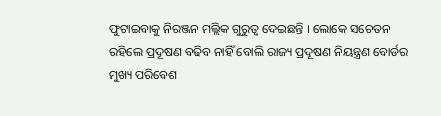ଫୁଟାଇବାକୁ ନିରଞ୍ଜନ ମଲ୍ଲିକ ଗୁରୁତ୍ୱ ଦେଇଛନ୍ତି । ଲୋକେ ସଚେତନ ରହିଲେ ପ୍ରଦୂଷଣ ବଢିବ ନାହିଁ ବୋଲି ରାଜ୍ୟ ପ୍ରଦୂଷଣ ନିୟନ୍ତ୍ରଣ ବୋର୍ଡର ମୁଖ୍ୟ ପରିବେଶ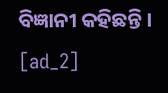ବିଜ୍ଞାନୀ କହିଛନ୍ତି ।
[ad_2]